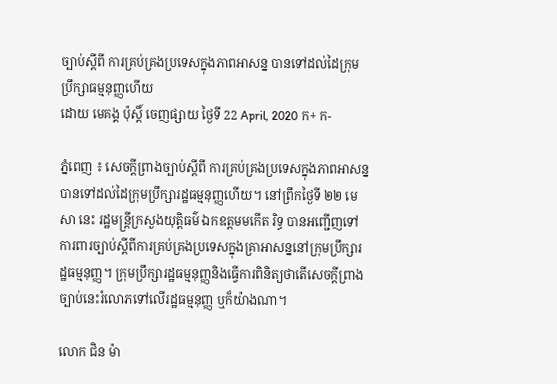ច្បាប់ស្ដីពី ការគ្រប់គ្រងប្រទេសក្នុងភាពអាសន្ន បានទៅដល់ដៃក្រុមប្រឹក្សាធម្មនុញ្ញហើយ
ដោយ មេគង្គ ប៉ុស្តិ៍ ចេញផ្សាយ ថ្ងៃទី 22 April, 2020 ក+ ក-

ភ្នំពេញ ៖ សេចក្តីព្រាងច្បាប់ស្ដីពី ការគ្រប់គ្រងប្រទេសក្នុងភាពអាសន្ន បានទៅដល់ដៃក្រុមប្រឹក្សារដ្ឋធម្មនុញ្ញហើយ។ នៅព្រឹកថ្ងៃទី ២២ មេសា នេះ រដ្ឋមន្ត្រីក្រសួងយុត្តិធម៌ ឯកឧត្តមមកើត រិទ្ធ បានអញ្ជើញទៅការពារច្បាប់ស្ដីពីការគ្រប់គ្រងប្រទេសក្នុងគ្រាអាសន្ននៅក្រុមប្រឹក្សារដ្ឋធម្មនុញ្ញ។ ក្រុមប្រឹក្សារដ្ឋធម្មនុញ្ញនិងធ្វើការពិនិត្យថាតើសេចក្តីព្រាងច្បាប់នេះរំលោភទៅលើរដ្ឋធម្មនុញ្ញ ឬក៏យ៉ាងណា។

លោក ជិន ម៉ា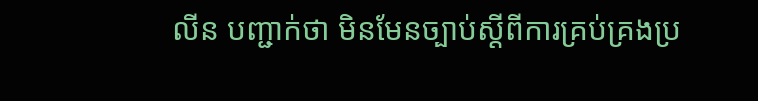លីន បញ្ជាក់ថា មិនមែនច្បាប់ស្ដីពីការគ្រប់គ្រងប្រ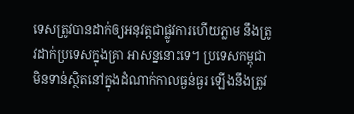ទេសត្រូវបានដាក់ឲ្យអនុវត្តជាផ្លូវការហើយភ្លាម នឹងត្រូវដាក់ប្រទេសក្នុងគ្រា អាសន្ននោះទេ។ ប្រទេសកម្ពុជា មិនទាន់ស្ថិតនៅក្នុងដំណាក់កាលធ្ងន់ធ្ងរ ឡើងនឹងត្រូវ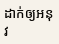ដាក់ឲ្យអនុវ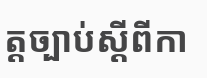ត្តច្បាប់ស្ដីពីកា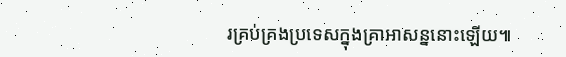រគ្រប់គ្រងប្រទេសក្នុងគ្រាអាសន្ននោះឡើយ៕